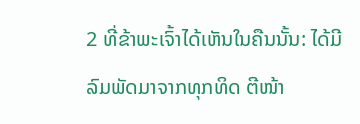2 ທີ່ຂ້າພະເຈົ້າໄດ້ເຫັນໃນຄືນນັ້ນ: ໄດ້ມີລົມພັດມາຈາກທຸກທິດ ຕີໜ້າ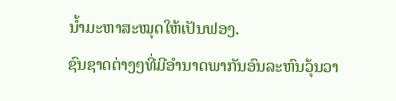ນໍ້າມະຫາສະໝຸດໃຫ້ເປັນຟອງ.
ຊົນຊາດຕ່າງໆທີ່ມີອຳນາດພາກັນອົນລະຫົນວຸ້ນວາ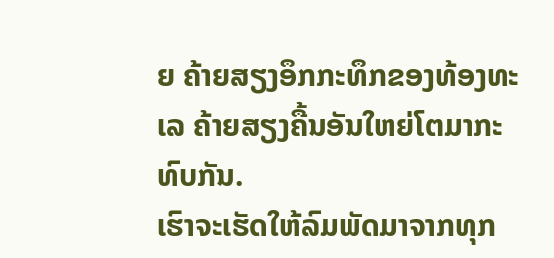ຍ ຄ້າຍສຽງອຶກກະທຶກຂອງທ້ອງທະເລ ຄ້າຍສຽງຄື້ນອັນໃຫຍ່ໂຕມາກະທົບກັນ.
ເຮົາຈະເຮັດໃຫ້ລົມພັດມາຈາກທຸກ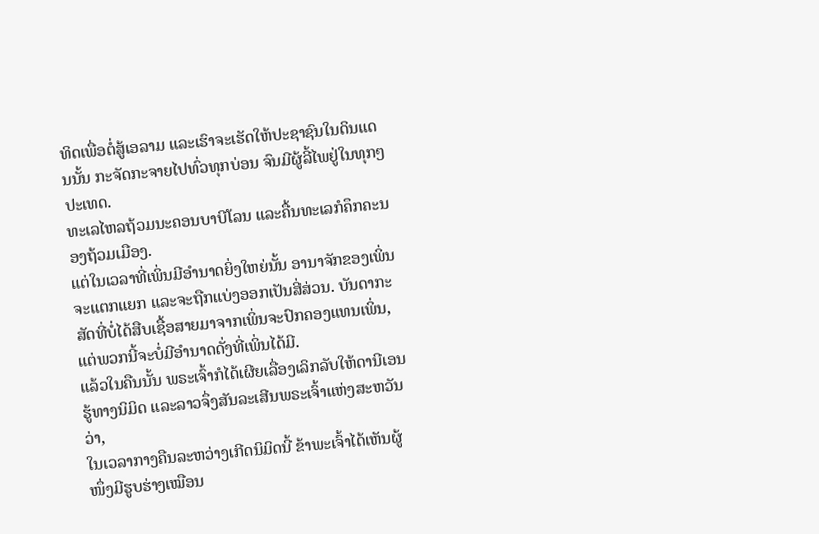ທິດເພື່ອຕໍ່ສູ້ເອລາມ ແລະເຮົາຈະເຮັດໃຫ້ປະຊາຊົນໃນດິນແດນນັ້ນ ກະຈັດກະຈາຍໄປທົ່ວທຸກບ່ອນ ຈົນມີຜູ້ລີ້ໄພຢູ່ໃນທຸກໆປະເທດ.
ທະເລໄຫລຖ້ວມນະຄອນບາບີໂລນ ແລະຄື້ນທະເລກໍຄຶກຄະນອງຖ້ວມເມືອງ.
ແຕ່ໃນເວລາທີ່ເພິ່ນມີອຳນາດຍິ່ງໃຫຍ່ນັ້ນ ອານາຈັກຂອງເພິ່ນຈະແຕກແຍກ ແລະຈະຖືກແບ່ງອອກເປັນສີ່ສ່ວນ. ບັນດາກະສັດທີ່ບໍ່ໄດ້ສືບເຊື້ອສາຍມາຈາກເພິ່ນຈະປົກຄອງແທນເພິ່ນ, ແຕ່ພວກນີ້ຈະບໍ່ມີອຳນາດດັ່ງທີ່ເພິ່ນໄດ້ມີ.
ແລ້ວໃນຄືນນັ້ນ ພຣະເຈົ້າກໍໄດ້ເຜີຍເລື່ອງເລິກລັບໃຫ້ດານີເອນຮູ້ທາງນິມິດ ແລະລາວຈຶ່ງສັນລະເສີນພຣະເຈົ້າແຫ່ງສະຫວັນວ່າ,
ໃນເວລາກາງຄືນລະຫວ່າງເກີດນິມິດນີ້ ຂ້າພະເຈົ້າໄດ້ເຫັນຜູ້ໜຶ່ງມີຮູບຮ່າງເໝືອນ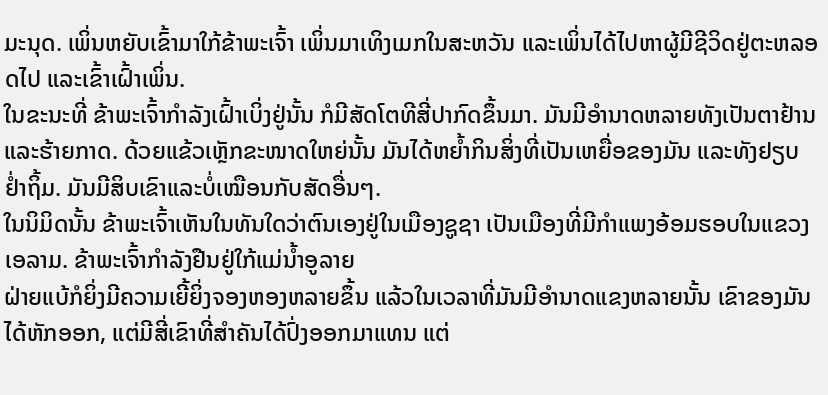ມະນຸດ. ເພິ່ນຫຍັບເຂົ້າມາໃກ້ຂ້າພະເຈົ້າ ເພິ່ນມາເທິງເມກໃນສະຫວັນ ແລະເພິ່ນໄດ້ໄປຫາຜູ້ມີຊີວິດຢູ່ຕະຫລອດໄປ ແລະເຂົ້າເຝົ້າເພິ່ນ.
ໃນຂະນະທີ່ ຂ້າພະເຈົ້າກຳລັງເຝົ້າເບິ່ງຢູ່ນັ້ນ ກໍມີສັດໂຕທີສີ່ປາກົດຂຶ້ນມາ. ມັນມີອຳນາດຫລາຍທັງເປັນຕາຢ້ານ ແລະຮ້າຍກາດ. ດ້ວຍແຂ້ວເຫຼັກຂະໜາດໃຫຍ່ນັ້ນ ມັນໄດ້ຫຍໍ້າກິນສິ່ງທີ່ເປັນເຫຍື່ອຂອງມັນ ແລະທັງຢຽບຢໍ່າຖິ້ມ. ມັນມີສິບເຂົາແລະບໍ່ເໝືອນກັບສັດອື່ນໆ.
ໃນນິມິດນັ້ນ ຂ້າພະເຈົ້າເຫັນໃນທັນໃດວ່າຕົນເອງຢູ່ໃນເມືອງຊູຊາ ເປັນເມືອງທີ່ມີກຳແພງອ້ອມຮອບໃນແຂວງເອລາມ. ຂ້າພະເຈົ້າກຳລັງຢືນຢູ່ໃກ້ແມ່ນໍ້າອູລາຍ
ຝ່າຍແບ້ກໍຍິ່ງມີຄວາມເຍີ້ຍິ່ງຈອງຫອງຫລາຍຂຶ້ນ ແລ້ວໃນເວລາທີ່ມັນມີອຳນາດແຂງຫລາຍນັ້ນ ເຂົາຂອງມັນໄດ້ຫັກອອກ, ແຕ່ມີສີ່ເຂົາທີ່ສຳຄັນໄດ້ປົ່ງອອກມາແທນ ແຕ່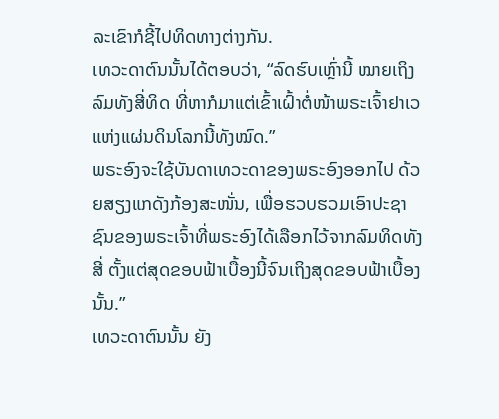ລະເຂົາກໍຊີ້ໄປທິດທາງຕ່າງກັນ.
ເທວະດາຕົນນັ້ນໄດ້ຕອບວ່າ, “ລົດຮົບເຫຼົ່ານີ້ ໝາຍເຖິງລົມທັງສີ່ທິດ ທີ່ຫາກໍມາແຕ່ເຂົ້າເຝົ້າຕໍ່ໜ້າພຣະເຈົ້າຢາເວແຫ່ງແຜ່ນດິນໂລກນີ້ທັງໝົດ.”
ພຣະອົງຈະໃຊ້ບັນດາເທວະດາຂອງພຣະອົງອອກໄປ ດ້ວຍສຽງແກດັງກ້ອງສະໜັ່ນ, ເພື່ອຮວບຮວມເອົາປະຊາຊົນຂອງພຣະເຈົ້າທີ່ພຣະອົງໄດ້ເລືອກໄວ້ຈາກລົມທິດທັງສີ່ ຕັ້ງແຕ່ສຸດຂອບຟ້າເບື້ອງນີ້ຈົນເຖິງສຸດຂອບຟ້າເບື້ອງນັ້ນ.”
ເທວະດາຕົນນັ້ນ ຍັງ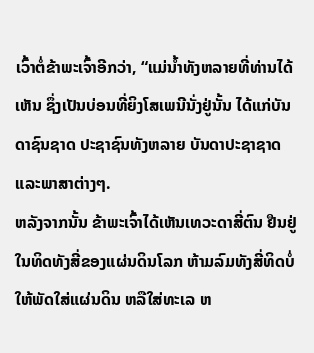ເວົ້າຕໍ່ຂ້າພະເຈົ້າອີກວ່າ, “ແມ່ນໍ້າທັງຫລາຍທີ່ທ່ານໄດ້ເຫັນ ຊຶ່ງເປັນບ່ອນທີ່ຍິງໂສເພນີນັ່ງຢູ່ນັ້ນ ໄດ້ແກ່ບັນດາຊົນຊາດ ປະຊາຊົນທັງຫລາຍ ບັນດາປະຊາຊາດ ແລະພາສາຕ່າງໆ.
ຫລັງຈາກນັ້ນ ຂ້າພະເຈົ້າໄດ້ເຫັນເທວະດາສີ່ຕົນ ຢືນຢູ່ໃນທິດທັງສີ່ຂອງແຜ່ນດິນໂລກ ຫ້າມລົມທັງສີ່ທິດບໍ່ໃຫ້ພັດໃສ່ແຜ່ນດິນ ຫລືໃສ່ທະເລ ຫ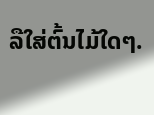ລືໃສ່ຕົ້ນໄມ້ໃດໆ.